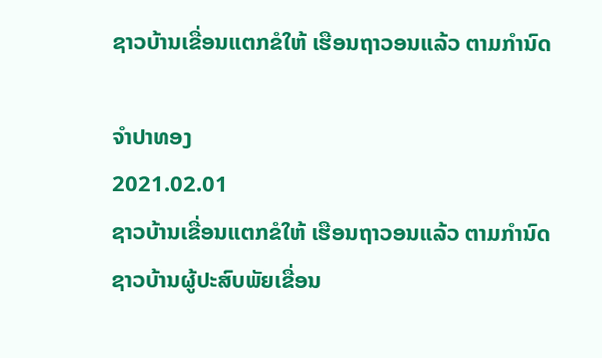ຊາວບ້ານເຂື່ອນແຕກຂໍໃຫ້ ເຮືອນຖາວອນແລ້ວ ຕາມກໍານົດ

ຈໍາປາທອງ
2021.02.01
ຊາວບ້ານເຂື່ອນແຕກຂໍໃຫ້ ເຮືອນຖາວອນແລ້ວ ຕາມກໍານົດ ຊາວບ້ານຜູ້ປະສົບພັຍເຂື່ອນ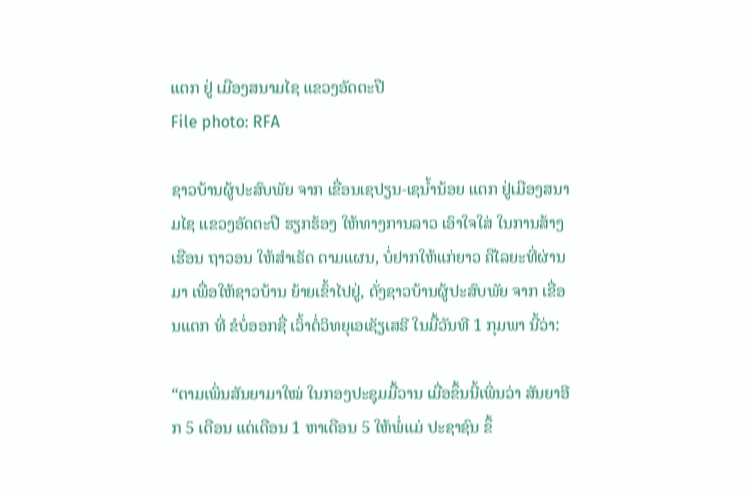ແຕກ ຢູ່ ເມືອງສນາມໄຊ ແຂວງອັດຕະປື
File photo: RFA

ຊາວບ້ານຜູ້ປະສົບພັຍ ຈາກ ເຂື່ອນເຊປຽນ-ເຊນໍ້ານ້ອຍ ແຕກ ຢູ່ເມືອງສນາມໄຊ ແຂວງອັດຕະປື ຮຽກຮ້ອງ ໃຫ້ທາງການລາວ ເອົາໃຈໃສ່ ໃນການສ້າງເຮືອນ ຖາວອນ ໃຫ້ສໍາເຣັດ ຕາມແຜນ, ບໍ່ຢາກໃຫ້ແກ່ຍາວ ຄືໄລຍະທີ່ຜ່ານມາ ເພື່ອໃຫ້ຊາວບ້ານ ຍ້າຍເຂົ້າໄປຢູ່, ດັ່ງຊາວບ້ານຜູ້ປະສົບພັຍ ຈາກ ເຂື່ອນແຕກ ທີ່ ຂໍບໍ່ອອກຊື່ ເວົ້າຕໍ່ວິທຍຸເອເຊັຽເສຣີ ໃນມື້ວັນທີ 1 ກຸມພາ ນີ້ວ່າ:

“ຕາມເພິ່ນສັນຍາມາໃໝ່ ໃນກອງປະຊຸມມື້ວານ ເມື່ອຂຶ້ນນີ້ເພິ່ນວ່າ ສັນຍາອີກ 5 ເດືອນ ແຕ່ເດືອນ 1 ຫາເດືອນ 5 ໃຫ້ພໍ່ແມ່ ປະຊາຊົນ ຂຶ້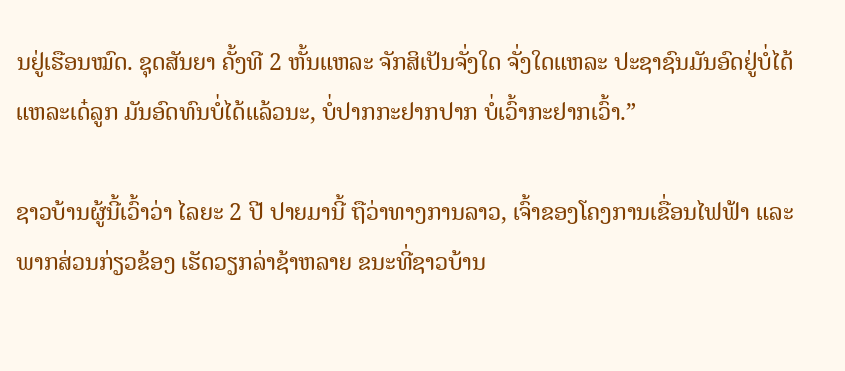ນຢູ່ເຮືອນໝົດ. ຊຸດສັນຍາ ຄັ້ງທີ 2 ຫັ້ນແຫລະ ຈັກສິເປັນຈັ່ງໃດ ຈັ່ງໃດແຫລະ ປະຊາຊົນມັນອົດຢູ່ບໍ່ໄດ້ ແຫລະເດ໋ລູກ ມັນອົດທົນບໍ່ໄດ້ແລ້ວນະ, ບໍ່ປາກກະຢາກປາກ ບໍ່ເວົ້າກະຢາກເວົ້າ.”

ຊາວບ້ານຜູ້ນີ້ເວົ້າວ່າ ໄລຍະ 2 ປີ ປາຍມານີ້ ຖືວ່າທາງການລາວ, ເຈົ້າຂອງໂຄງການເຂື່ອນໄຟຟ້າ ແລະ ພາກສ່ວນກ່ຽວຂ້ອງ ເຮັດວຽກລ່າຊ້າຫລາຍ ຂນະທີ່ຊາວບ້ານ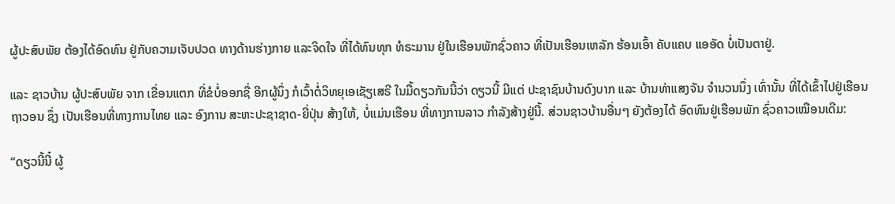ຜູ້ປະສົບພັຍ ຕ້ອງໄດ້ອົດທົນ ຢູ່ກັບຄວາມເຈັບປວດ ທາງດ້ານຮ່າງກາຍ ແລະຈິດໃຈ ທີ່ໄດ້ທົນທຸກ ທໍຣະມານ ຢູ່ໃນເຮືອນພັກຊົ່ວຄາວ ທີ່ເປັນເຮືອນເຫລັກ ຮ້ອນເອົ້າ ຄັບແຄບ ແອອັດ ບໍ່ເປັນຕາຢູ່.

ແລະ ຊາວບ້ານ ຜູ້ປະສົບພັຍ ຈາກ ເຂື່ອນແຕກ ທີ່ຂໍບໍ່ອອກຊື່ ອີກຜູ້ນຶ່ງ ກໍເວົ້າຕໍ່ວິທຍຸເອເຊັຽເສຣີ ໃນມື້ດຽວກັນນີ້ວ່າ ດຽວນີ້ ມີແຕ່ ປະຊາຊົນບ້ານດົງບາກ ແລະ ບ້ານທ່າແສງຈັນ ຈໍານວນນຶ່ງ ເທົ່ານັ້ນ ທີ່ໄດ້ເຂົ້າໄປຢູ່ເຮືອນຖາວອນ ຊຶ່ງ ເປັນເຮືອນທີ່ທາງການໄທຍ ແລະ ອົງການ ສະຫະປະຊາຊາດ-ຍີ່ປຸ່ນ ສ້າງໃຫ້, ບໍ່ແມ່ນເຮືອນ ທີ່ທາງການລາວ ກໍາລັງສ້າງຢູ່ນີ້. ສ່ວນຊາວບ້ານອື່ນໆ ຍັງຕ້ອງໄດ້ ອົດທົນຢູ່ເຮືອນພັກ ຊົ່ວຄາວເໝືອນເດີມ:

“ດຽວນີ້ນີ໋ ຜູ້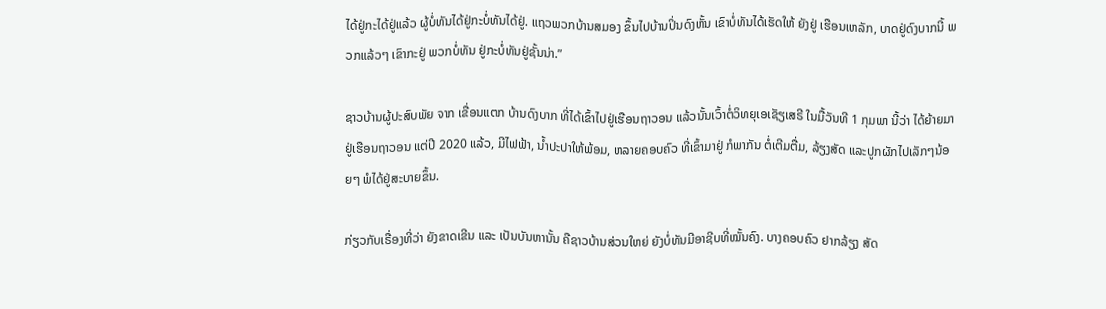ໄດ້ຢູ່ກະໄດ້ຢູ່ແລ້ວ ຜູ້ບໍ່ທັນໄດ້ຢູ່ກະບໍ່ທັນໄດ້ຢູ່. ແຖວພວກບ້ານສມອງ ຂຶ້ນໄປບ້ານປິ່ນດົງຫັ້ນ ເຂົາບໍ່ທັນໄດ້ເຮັດໃຫ້ ຍັງຢູ່ ເຮືອນເຫລັກ, ບາດຢູ່ດົງບາກນີ້ ພວກແລ້ວໆ ເຂົາກະຢູ່ ພວກບໍ່ທັນ ຢູ່ກະບໍ່ທັນຢູ່ຊັ້ນນ່າ.”

ຊາວບ້ານຜູ້ປະສົບພັຍ ຈາກ ເຂື່ອນແຕກ ບ້ານດົງບາກ ທີ່ໄດ້ເຂົ້າໄປຢູ່ເຮືອນຖາວອນ ແລ້ວນັ້ນເວົ້າຕໍ່ວິທຍຸເອເຊັຽເສຣີ ໃນມື້ວັນທີ 1 ກຸມພາ ນີ້ວ່າ ໄດ້ຍ້າຍມາຢູ່ເຮືອນຖາວອນ ແຕ່ປີ 2020 ແລ້ວ, ມີໄຟຟ້າ, ນໍ້າປະປາໃຫ້ພ້ອມ, ຫລາຍຄອບຄົວ ທີ່ເຂົ້າມາຢູ່ ກໍພາກັນ ຕໍ່ເຕີມຕື່ມ, ລ້ຽງສັດ ແລະປູກຜັກໄປເລັກໆນ້ອຍໆ ພໍໄດ້ຢູ່ສະບາຍຂຶ້ນ.

ກ່ຽວກັບເຣື່ອງທີ່ວ່າ ຍັງຂາດເຂີນ ແລະ ເປັນບັນຫານັ້ນ ຄືຊາວບ້ານສ່ວນໃຫຍ່ ຍັງບໍ່ທັນມີອາຊີບທີ່ໝັ້ນຄົງ. ບາງຄອບຄົວ ຢາກລ້ຽງ ສັດ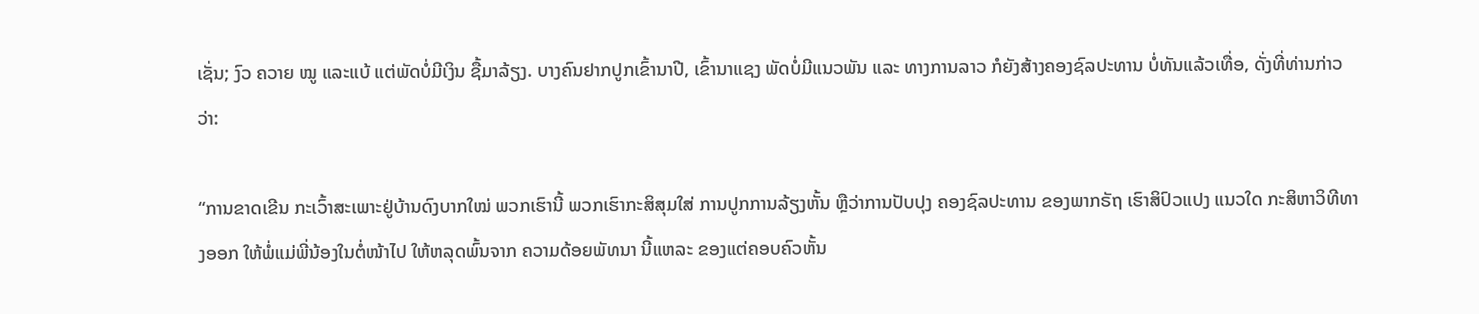ເຊັ່ນ; ງົວ ຄວາຍ ໝູ ແລະແບ້ ແຕ່ພັດບໍ່ມີເງິນ ຊື້ມາລ້ຽງ. ບາງຄົນຢາກປູກເຂົ້ານາປີ, ເຂົ້ານາແຊງ ພັດບໍ່ມີແນວພັນ ແລະ ທາງການລາວ ກໍຍັງສ້າງຄອງຊົລປະທານ ບໍ່ທັນແລ້ວເທື່ອ, ດັ່ງທີ່ທ່ານກ່າວວ່າ:

“ການຂາດເຂີນ ກະເວົ້າສະເພາະຢູ່ບ້ານດົງບາກໃໝ່ ພວກເຮົານີ້ ພວກເຮົາກະສິສຸມໃສ່ ການປູກການລ້ຽງຫັ້ນ ຫຼືວ່າການປັບປຸງ ຄອງຊົລປະທານ ຂອງພາກຣັຖ ເຮົາສິປົວແປງ ແນວໃດ ກະສິຫາວິທີທາງອອກ ໃຫ້ພໍ່ແມ່ພີ່ນ້ອງໃນຕໍ່ໜ້າໄປ ໃຫ້ຫລຸດພົ້ນຈາກ ຄວາມດ້ອຍພັທນາ ນີ້ແຫລະ ຂອງແຕ່ຄອບຄົວຫັ້ນ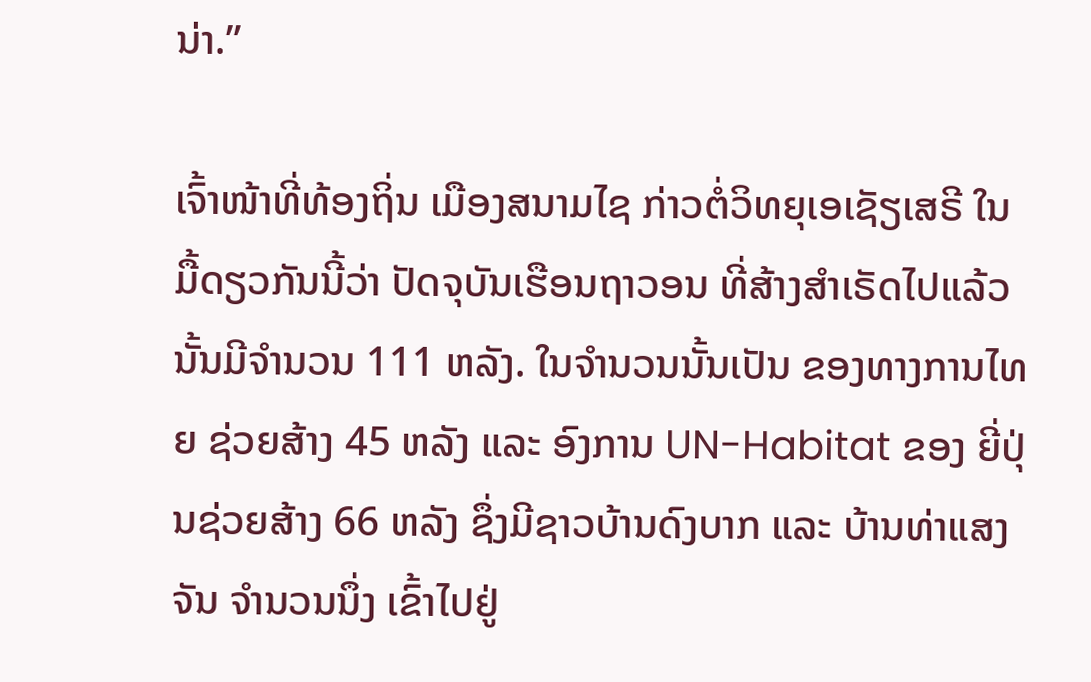ນ່າ.”

ເຈົ້າໜ້າທີ່ທ້ອງຖິ່ນ ເມືອງສນາມໄຊ ກ່າວຕໍ່ວິທຍຸເອເຊັຽເສຣີ ໃນມື້ດຽວກັນນີ້ວ່າ ປັດຈຸບັນເຮືອນຖາວອນ ທີ່ສ້າງສໍາເຣັດໄປແລ້ວ ນັ້ນມີຈໍານວນ 111 ຫລັງ. ໃນຈໍານວນນັ້ນເປັນ ຂອງທາງການໄທຍ ຊ່ວຍສ້າງ 45 ຫລັງ ແລະ ອົງການ UN-Habitat ຂອງ ຍີ່ປຸ່ນຊ່ວຍສ້າງ 66 ຫລັງ ຊຶ່ງມີຊາວບ້ານດົງບາກ ແລະ ບ້ານທ່າແສງຈັນ ຈໍານວນນຶ່ງ ເຂົ້າໄປຢູ່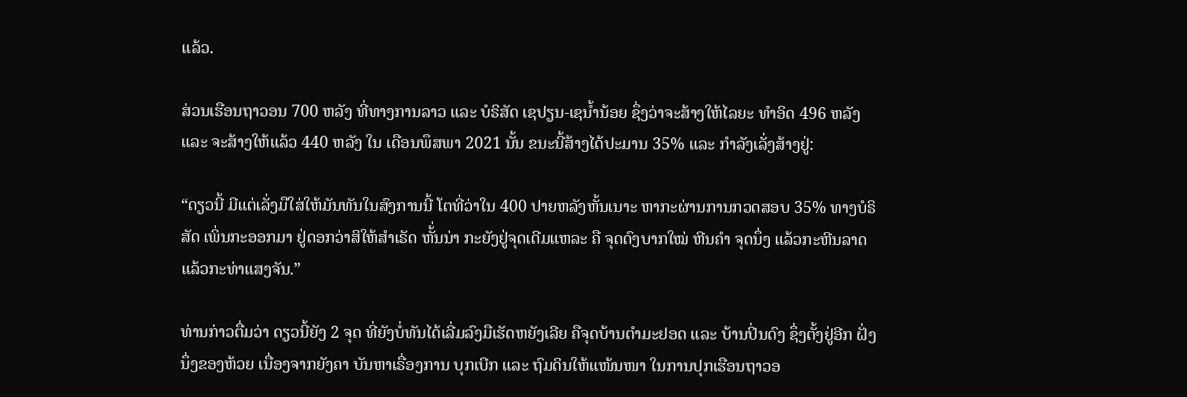ແລ້ວ.

ສ່ວນເຮືອນຖາວອນ 700 ຫລັງ ທີ່ທາງການລາວ ແລະ ບໍຣິສັດ ເຊປຽນ-ເຊນໍ້ານ້ອຍ ຊຶ່ງວ່າຈະສ້າງໃຫ້ໄລຍະ ທໍາອິດ 496 ຫລັງ ແລະ ຈະສ້າງໃຫ້ແລ້ວ 440 ຫລັງ ໃນ ເດືອນພຶສພາ 2021 ນັ້ນ ຂນະນີ້ສ້າງໄດ້ປະມານ 35% ແລະ ກໍາລັງເລັ່ງສ້າງຢູ່:

“ດຽວນີ້ ມີແຕ່ເລັ່ງມືໃສ່ໃຫ້ມັນທັນໃນສົງການນີ້ ໂຕທີ່ວ່າໃນ 400 ປາຍຫລັງຫັ້ນເນາະ ຫາກະຜ່ານການກວດສອບ 35% ທາງບໍຣິສັດ ເພິ່ນກະອອກມາ ຢູ່ດອກວ່າສິໃຫ້ສໍາເຣັດ ຫັ້່ນນ່າ ກະຍັງຢູ່ຈຸດເດີມແຫລະ ຄື ຈຸດດົງບາກໃໝ່ ຫີນຄໍາ ຈຸດນຶ່ງ ແລ້ວກະຫີນລາດ ແລ້ວກະທ່າແສງຈັນ.”

ທ່ານກ່າວຕື່ມວ່າ ດຽວນີ້ຍັງ 2 ຈຸດ ທີ່ຍັງບໍ່ທັນໄດ້ເລີ່ມລົງມືເຮັດຫຍັງເລີຍ ຄືຈຸດບ້ານຕໍາມະຢອດ ແລະ ບ້ານປິ່ນດົງ ຊຶ່ງຕັ້ງຢູ່ອີກ ຝັ່ງນຶ່ງຂອງຫ້ວຍ ເນື່ອງຈາກຍັງຄາ ບັນຫາເຣື່ອງການ ບຸກເບີກ ແລະ ຖົມດິນໃຫ້ແໜ້ນໜາ ໃນການປຸກເຮືອນຖາວອ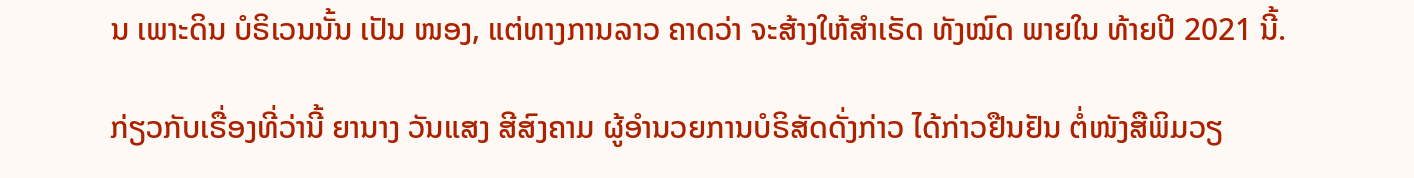ນ ເພາະດິນ ບໍຣິເວນນັ້ນ ເປັນ ໜອງ, ແຕ່ທາງການລາວ ຄາດວ່າ ຈະສ້າງໃຫ້ສໍາເຣັດ ທັງໝົດ ພາຍໃນ ທ້າຍປີ 2021 ນີ້.

ກ່ຽວກັບເຣື່ອງທີ່ວ່ານີ້ ຍານາງ ວັນແສງ ສີສົງຄາມ ຜູ້ອໍານວຍການບໍຣິສັດດັ່ງກ່າວ ໄດ້ກ່າວຢືນຢັນ ຕໍ່ໜັງສືພິມວຽ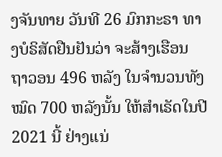ງຈັນທາຍ ວັນທີ 26 ມົກກະຣາ ທາງບໍຣິສັດຢືນຢັນວ່າ ຈະສ້າງເຮືອນ ຖາວອນ 496 ຫລັງ ໃນຈໍານວນທັງໝົດ 700 ຫລັງນັ້ນ ໃຫ້ສໍາເຣັດໃນປີ 2021 ນີ້ ຢ່າງແນ່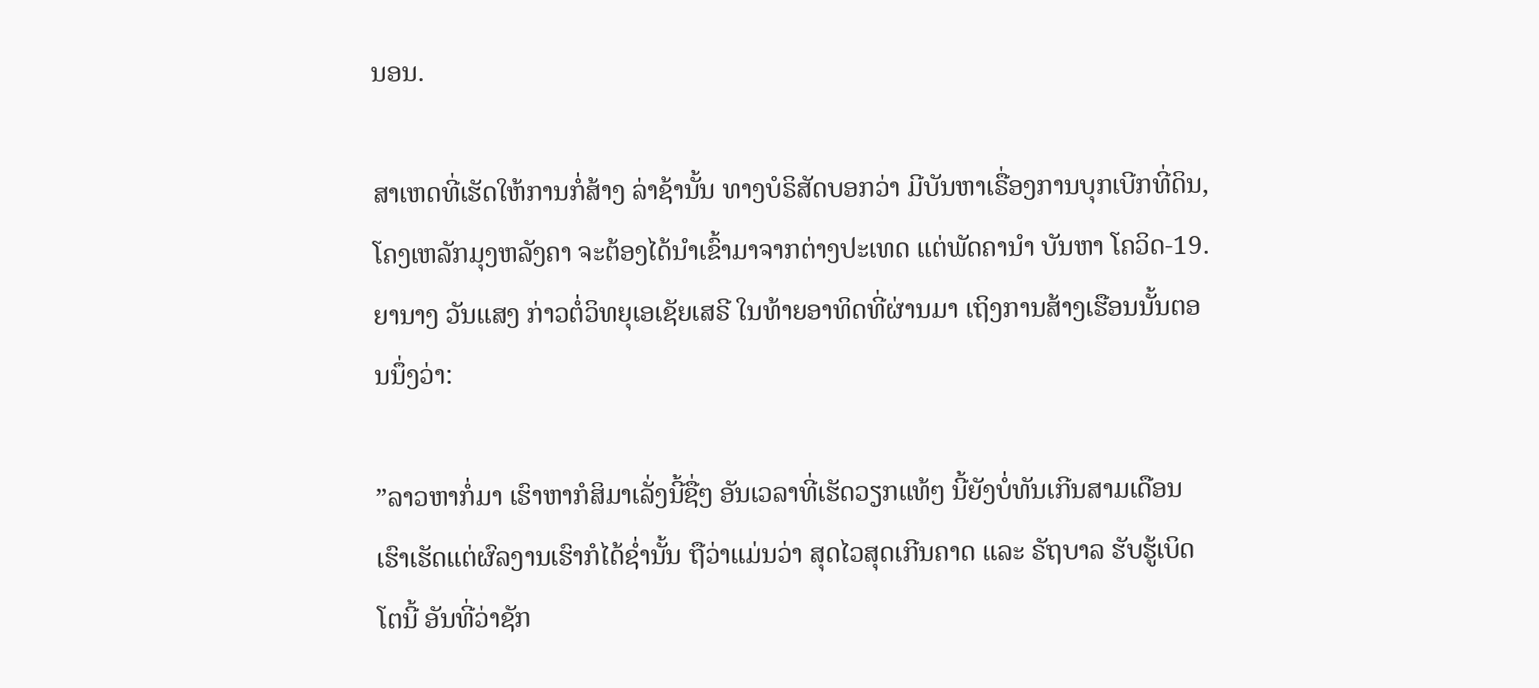ນອນ.

ສາເຫດທີ່ເຮັດໃຫ້ການກໍ່ສ້າງ ລ່າຊ້ານັ້ນ ທາງບໍຣິສັດບອກວ່າ ມີບັນຫາເຣື່ອງການບຸກເບີກທີ່ດິນ, ໂຄງເຫລັກມຸງຫລັງຄາ ຈະຕ້ອງໄດ້ນໍາເຂົ້າມາຈາກຕ່າງປະເທດ ແຕ່ພັດຄານໍາ ບັນຫາ ໂຄວິດ-19. ຍານາງ ວັນແສງ ກ່າວຕໍ່ວິທຍຸເອເຊັຍເສຣີ ໃນທ້າຍອາທິດທີ່ຜ່ານມາ ເຖິງການສ້າງເຮືອນນັ້ນຕອນນຶ່ງວ່າ:

”ລາວຫາກໍ່ມາ ເຮົາຫາກໍສິມາເລັ່ງນີ້ຊື່ໆ ອັນເວລາທີ່ເຮັດວຽກແທ້ໆ ນີ້ຍັງບໍ່ທັນເກີນສາມເດືອນ ເຮົາເຮັດແຕ່ຜົລງານເຮົາກໍໄດ້ຊໍ່ານັ້ນ ຖືວ່າແມ່ນວ່າ ສຸດໄວສຸດເກີນຄາດ ແລະ ຣັຖບາລ ຮັບຮູ້ເບິດໂຕນີ້ ອັນທີ່ວ່າຊັກ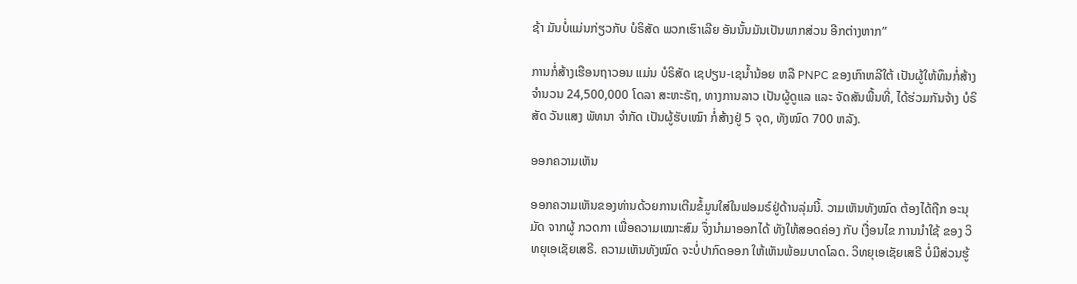ຊ້າ ມັນບໍ່ແມ່ນກ່ຽວກັບ ບໍຣິສັດ ພວກເຮົາເລີຍ ອັນນັ້ນມັນເປັນພາກສ່ວນ ອີກຕ່າງຫາກ”

ການກໍ່ສ້າງເຮືອນຖາວອນ ແມ່ນ ບໍຣິສັດ ເຊປຽນ-ເຊນໍ້ານ້ອຍ ຫລື PNPC ຂອງເກົາຫລີໃຕ້ ເປັນຜູ້ໃຫ້ທຶນກໍ່ສ້າງ ຈໍານວນ 24,500,000 ໂດລາ ສະຫະຣັຖ, ທາງການລາວ ເປັນຜູ້ດູແລ ແລະ ຈັດສັນພື້ນທີ່, ໄດ້ຮ່ວມກັນຈ້າງ ບໍຣິສັດ ວັນແສງ ພັທນາ ຈໍາກັດ ເປັນຜູ້ຮັບເໝົາ ກໍ່ສ້າງຢູ່ 5 ຈຸດ, ທັງໝົດ 700 ຫລັງ.

ອອກຄວາມເຫັນ

ອອກຄວາມເຫັນຂອງທ່ານດ້ວຍການເຕີມຂໍ້ມູນໃສ່ໃນຟອມຣ໌ຢູ່ດ້ານລຸ່ມນີ້. ວາມເຫັນທັງໝົດ ຕ້ອງໄດ້ຖືກ ອະນຸມັດ ຈາກຜູ້ ກວດກາ ເພື່ອຄວາມເໝາະສົມ ຈຶ່ງນໍາມາອອກໄດ້ ທັງໃຫ້ສອດຄ່ອງ ກັບ ເງື່ອນໄຂ ການນຳໃຊ້ ຂອງ ວິທຍຸເອເຊັຍເສຣີ. ຄວາມເຫັນທັງໝົດ ຈະບໍ່ປາກົດອອກ ໃຫ້ເຫັນພ້ອມບາດໂລດ. ວິທຍຸເອເຊັຍເສຣີ ບໍ່ມີສ່ວນຮູ້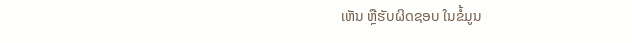ເຫັນ ຫຼືຮັບຜິດຊອບ ໃນຂໍ້ມູນ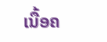ເນື້ອຄ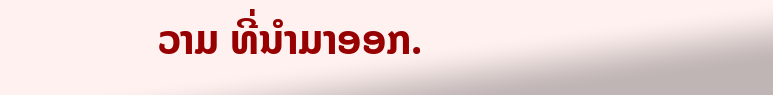ວາມ ທີ່ນໍາມາອອກ.